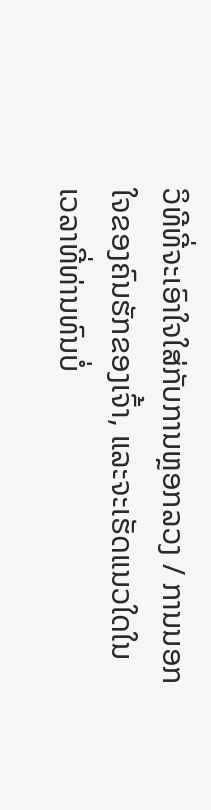ວິທີທີ່ຈະເອົາໃຈໃສ່ກັບການຫຼອກລວງ / ການນອກໃຈຂອງຄົນຮັກຂອງເຈົ້າ, ແລະຈະເຮັດແນວໃດໃນເວລາທີ່ທ່ານທົນບໍ່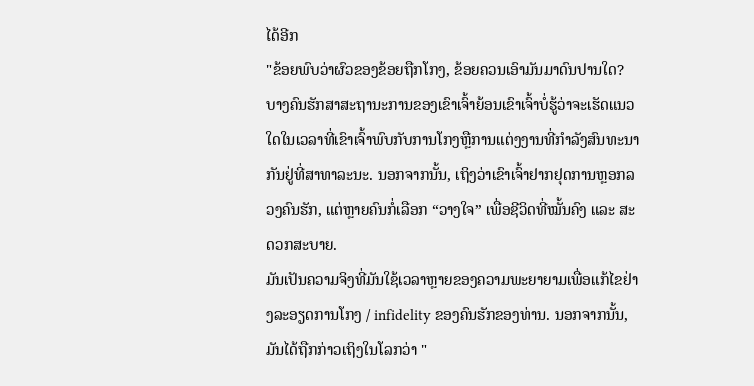ໄດ້ອີກ
"ຂ້ອຍພົບວ່າຜົວຂອງຂ້ອຍຖືກໂກງ, ຂ້ອຍຄວນເອົາມັນມາດົນປານໃດ? ບາງຄົນຮັກສາສະຖານະການຂອງເຂົາເຈົ້າຍ້ອນເຂົາເຈົ້າບໍ່ຮູ້ວ່າຈະເຮັດແນວໃດໃນເວລາທີ່ເຂົາເຈົ້າພົບກັບການໂກງຫຼືການແຕ່ງງານທີ່ກຳລັງສົນທະນາກັນຢູ່ທີ່ສາທາລະນະ. ນອກຈາກນັ້ນ, ເຖິງວ່າເຂົາເຈົ້າຢາກຢຸດການຫຼອກລວງຄົນຮັກ, ແຕ່ຫຼາຍຄົນກໍ່ເລືອກ “ວາງໃຈ” ເພື່ອຊີວິດທີ່ໝັ້ນຄົງ ແລະ ສະດວກສະບາຍ.
ມັນເປັນຄວາມຈິງທີ່ມັນໃຊ້ເວລາຫຼາຍຂອງຄວາມພະຍາຍາມເພື່ອແກ້ໄຂຢ່າງລະອຽດການໂກງ / infidelity ຂອງຄົນຮັກຂອງທ່ານ. ນອກຈາກນັ້ນ, ມັນໄດ້ຖືກກ່າວເຖິງໃນໂລກວ່າ "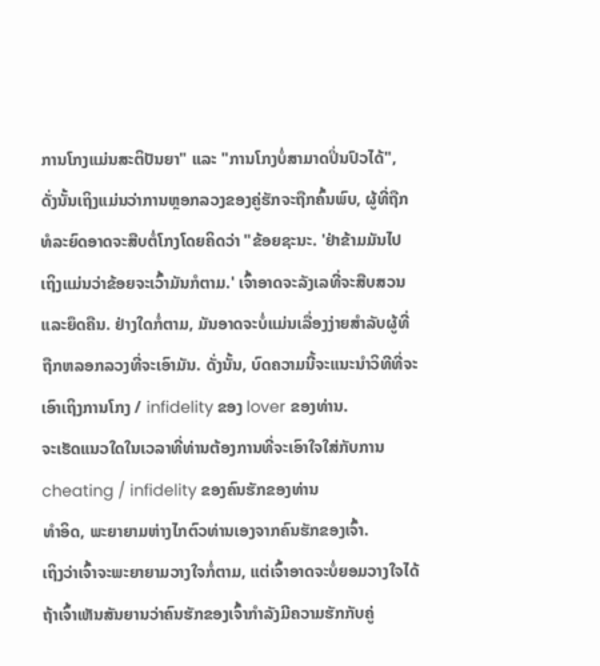ການໂກງແມ່ນສະຕິປັນຍາ" ແລະ "ການໂກງບໍ່ສາມາດປິ່ນປົວໄດ້", ດັ່ງນັ້ນເຖິງແມ່ນວ່າການຫຼອກລວງຂອງຄູ່ຮັກຈະຖືກຄົ້ນພົບ, ຜູ້ທີ່ຖືກທໍລະຍົດອາດຈະສືບຕໍ່ໂກງໂດຍຄິດວ່າ "ຂ້ອຍຊະນະ. 'ຢ່າຂ້າມມັນໄປ ເຖິງແມ່ນວ່າຂ້ອຍຈະເວົ້າມັນກໍຕາມ.' ເຈົ້າອາດຈະລັງເລທີ່ຈະສືບສວນ ແລະຍຶດຄືນ. ຢ່າງໃດກໍ່ຕາມ, ມັນອາດຈະບໍ່ແມ່ນເລື່ອງງ່າຍສໍາລັບຜູ້ທີ່ຖືກຫລອກລວງທີ່ຈະເອົາມັນ. ດັ່ງນັ້ນ, ບົດຄວາມນີ້ຈະແນະນໍາວິທີທີ່ຈະເອົາເຖິງການໂກງ / infidelity ຂອງ lover ຂອງທ່ານ.
ຈະເຮັດແນວໃດໃນເວລາທີ່ທ່ານຕ້ອງການທີ່ຈະເອົາໃຈໃສ່ກັບການ cheating / infidelity ຂອງຄົນຮັກຂອງທ່ານ
ທໍາອິດ, ພະຍາຍາມຫ່າງໄກຕົວທ່ານເອງຈາກຄົນຮັກຂອງເຈົ້າ.
ເຖິງວ່າເຈົ້າຈະພະຍາຍາມວາງໃຈກໍ່ຕາມ, ແຕ່ເຈົ້າອາດຈະບໍ່ຍອມວາງໃຈໄດ້ ຖ້າເຈົ້າເຫັນສັນຍານວ່າຄົນຮັກຂອງເຈົ້າກຳລັງມີຄວາມຮັກກັບຄູ່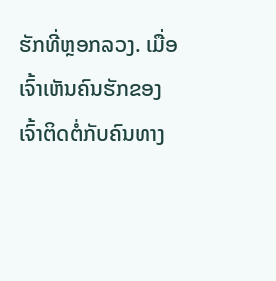ຮັກທີ່ຫຼອກລວງ. ເມື່ອເຈົ້າເຫັນຄົນຮັກຂອງເຈົ້າຕິດຕໍ່ກັບຄົນທາງ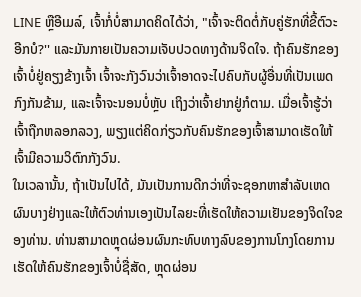LINE ຫຼືອີເມລ໌, ເຈົ້າກໍ່ບໍ່ສາມາດຄິດໄດ້ວ່າ, "ເຈົ້າຈະຕິດຕໍ່ກັບຄູ່ຮັກທີ່ຂີ້ຕົວະອີກບໍ?'' ແລະມັນກາຍເປັນຄວາມເຈັບປວດທາງດ້ານຈິດໃຈ. ຖ້າຄົນຮັກຂອງເຈົ້າບໍ່ຢູ່ຄຽງຂ້າງເຈົ້າ ເຈົ້າຈະກັງວົນວ່າເຈົ້າອາດຈະໄປຄົບກັບຜູ້ອື່ນທີ່ເປັນເພດກົງກັນຂ້າມ, ແລະເຈົ້າຈະນອນບໍ່ຫຼັບ ເຖິງວ່າເຈົ້າຢາກຢູ່ກໍຕາມ. ເມື່ອເຈົ້າຮູ້ວ່າເຈົ້າຖືກຫລອກລວງ, ພຽງແຕ່ຄິດກ່ຽວກັບຄົນຮັກຂອງເຈົ້າສາມາດເຮັດໃຫ້ເຈົ້າມີຄວາມວິຕົກກັງວົນ.
ໃນເວລານັ້ນ, ຖ້າເປັນໄປໄດ້, ມັນເປັນການດີກວ່າທີ່ຈະຊອກຫາສໍາລັບເຫດຜົນບາງຢ່າງແລະໃຫ້ຕົວທ່ານເອງເປັນໄລຍະທີ່ເຮັດໃຫ້ຄວາມເຢັນຂອງຈິດໃຈຂອງທ່ານ. ທ່ານສາມາດຫຼຸດຜ່ອນຜົນກະທົບທາງລົບຂອງການໂກງໂດຍການເຮັດໃຫ້ຄົນຮັກຂອງເຈົ້າບໍ່ຊື່ສັດ, ຫຼຸດຜ່ອນ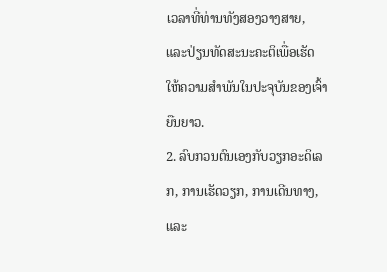ເວລາທີ່ທ່ານທັງສອງວາງສາຍ, ແລະປ່ຽນທັດສະນະຄະຕິເພື່ອເຮັດໃຫ້ຄວາມສໍາພັນໃນປະຈຸບັນຂອງເຈົ້າຍືນຍາວ.
2. ລົບກວນຕົນເອງກັບວຽກອະດິເລກ, ການເຮັດວຽກ, ການເດີນທາງ, ແລະ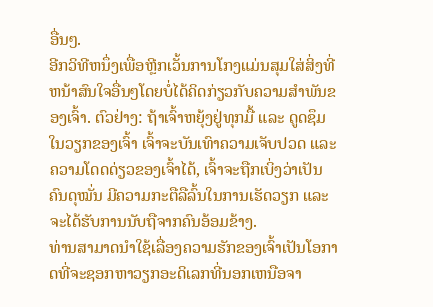ອື່ນໆ.
ອີກວິທີຫນຶ່ງເພື່ອຫຼີກເວັ້ນການໂກງແມ່ນສຸມໃສ່ສິ່ງທີ່ຫນ້າສົນໃຈອື່ນໆໂດຍບໍ່ໄດ້ຄິດກ່ຽວກັບຄວາມສໍາພັນຂອງເຈົ້າ. ຕົວຢ່າງ: ຖ້າເຈົ້າຫຍຸ້ງຢູ່ທຸກມື້ ແລະ ດູດຊຶມໃນວຽກຂອງເຈົ້າ ເຈົ້າຈະບັນເທົາຄວາມເຈັບປວດ ແລະ ຄວາມໂດດດ່ຽວຂອງເຈົ້າໄດ້, ເຈົ້າຈະຖືກເບິ່ງວ່າເປັນຄົນດຸໝັ່ນ ມີຄວາມກະຕືລືລົ້ນໃນການເຮັດວຽກ ແລະ ຈະໄດ້ຮັບການນັບຖືຈາກຄົນອ້ອມຂ້າງ.
ທ່ານສາມາດນໍາໃຊ້ເລື່ອງຄວາມຮັກຂອງເຈົ້າເປັນໂອກາດທີ່ຈະຊອກຫາວຽກອະດິເລກທີ່ນອກເຫນືອຈາ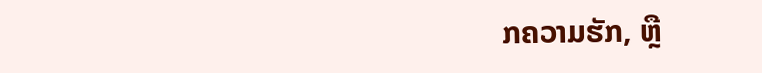ກຄວາມຮັກ, ຫຼື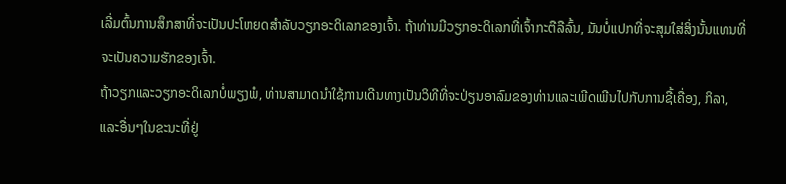ເລີ່ມຕົ້ນການສຶກສາທີ່ຈະເປັນປະໂຫຍດສໍາລັບວຽກອະດິເລກຂອງເຈົ້າ. ຖ້າທ່ານມີວຽກອະດິເລກທີ່ເຈົ້າກະຕືລືລົ້ນ, ມັນບໍ່ແປກທີ່ຈະສຸມໃສ່ສິ່ງນັ້ນແທນທີ່ຈະເປັນຄວາມຮັກຂອງເຈົ້າ.
ຖ້າວຽກແລະວຽກອະດິເລກບໍ່ພຽງພໍ, ທ່ານສາມາດນໍາໃຊ້ການເດີນທາງເປັນວິທີທີ່ຈະປ່ຽນອາລົມຂອງທ່ານແລະເພີດເພີນໄປກັບການຊື້ເຄື່ອງ, ກິລາ, ແລະອື່ນໆໃນຂະນະທີ່ຢູ່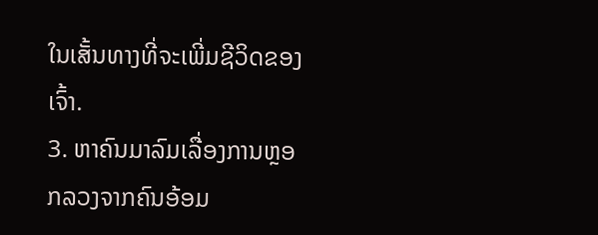ໃນເສັ້ນທາງທີ່ຈະເພີ່ມຊີວິດຂອງເຈົ້າ.
3. ຫາຄົນມາລົມເລື່ອງການຫຼອກລວງຈາກຄົນອ້ອມ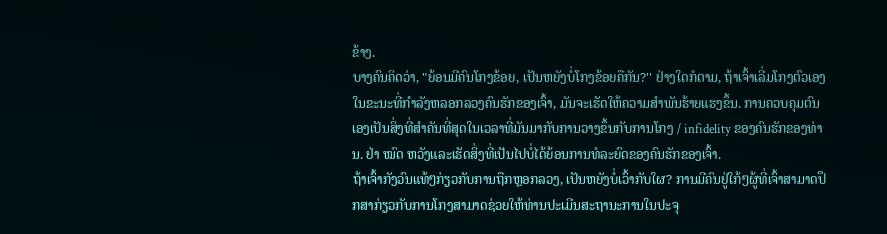ຂ້າງ.
ບາງຄົນຄິດວ່າ, "ຍ້ອນມີຄົນໂກງຂ້ອຍ, ເປັນຫຍັງບໍ່ໂກງຂ້ອຍຄືກັນ?'' ຢ່າງໃດກໍຕາມ, ຖ້າເຈົ້າເລີ່ມໂກງຕົວເອງໃນຂະນະທີ່ກໍາລັງຫລອກລວງຄົນຮັກຂອງເຈົ້າ, ມັນຈະເຮັດໃຫ້ຄວາມສໍາພັນຮ້າຍແຮງຂຶ້ນ. ການຄວບຄຸມຕົນເອງເປັນສິ່ງທີ່ສໍາຄັນທີ່ສຸດໃນເວລາທີ່ມັນມາກັບການວາງຂຶ້ນກັບການໂກງ / infidelity ຂອງຄົນຮັກຂອງທ່ານ. ຢ່າ ໝົດ ຫວັງແລະເຮັດສິ່ງທີ່ເປັນໄປບໍ່ໄດ້ຍ້ອນການທໍລະຍົດຂອງຄົນຮັກຂອງເຈົ້າ.
ຖ້າເຈົ້າກັງວົນແທ້ໆກ່ຽວກັບການຖືກຫຼອກລວງ, ເປັນຫຍັງບໍ່ເວົ້າກັບໃຜ? ການມີຄົນຢູ່ໃກ້ໆຜູ້ທີ່ເຈົ້າສາມາດປຶກສາກ່ຽວກັບການໂກງສາມາດຊ່ວຍໃຫ້ທ່ານປະເມີນສະຖານະການໃນປະຈຸ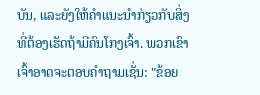ບັນ, ແລະຍັງໃຫ້ຄໍາແນະນໍາກ່ຽວກັບສິ່ງທີ່ຕ້ອງເຮັດຖ້າມີຄົນໂກງເຈົ້າ. ພວກເຂົາເຈົ້າອາດຈະຕອບຄໍາຖາມເຊັ່ນ: "ຂ້ອຍ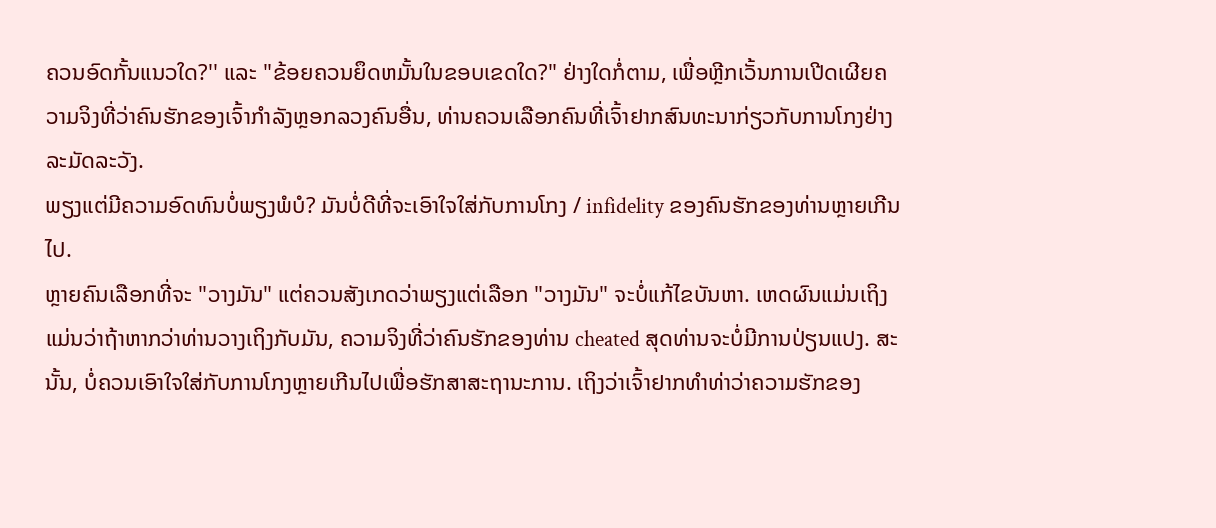ຄວນອົດກັ້ນແນວໃດ?'' ແລະ "ຂ້ອຍຄວນຍຶດຫມັ້ນໃນຂອບເຂດໃດ?" ຢ່າງໃດກໍ່ຕາມ, ເພື່ອຫຼີກເວັ້ນການເປີດເຜີຍຄວາມຈິງທີ່ວ່າຄົນຮັກຂອງເຈົ້າກໍາລັງຫຼອກລວງຄົນອື່ນ, ທ່ານຄວນເລືອກຄົນທີ່ເຈົ້າຢາກສົນທະນາກ່ຽວກັບການໂກງຢ່າງລະມັດລະວັງ.
ພຽງແຕ່ມີຄວາມອົດທົນບໍ່ພຽງພໍບໍ? ມັນບໍ່ດີທີ່ຈະເອົາໃຈໃສ່ກັບການໂກງ / infidelity ຂອງຄົນຮັກຂອງທ່ານຫຼາຍເກີນໄປ.
ຫຼາຍຄົນເລືອກທີ່ຈະ "ວາງມັນ" ແຕ່ຄວນສັງເກດວ່າພຽງແຕ່ເລືອກ "ວາງມັນ" ຈະບໍ່ແກ້ໄຂບັນຫາ. ເຫດຜົນແມ່ນເຖິງແມ່ນວ່າຖ້າຫາກວ່າທ່ານວາງເຖິງກັບມັນ, ຄວາມຈິງທີ່ວ່າຄົນຮັກຂອງທ່ານ cheated ສຸດທ່ານຈະບໍ່ມີການປ່ຽນແປງ. ສະນັ້ນ, ບໍ່ຄວນເອົາໃຈໃສ່ກັບການໂກງຫຼາຍເກີນໄປເພື່ອຮັກສາສະຖານະການ. ເຖິງວ່າເຈົ້າຢາກທຳທ່າວ່າຄວາມຮັກຂອງ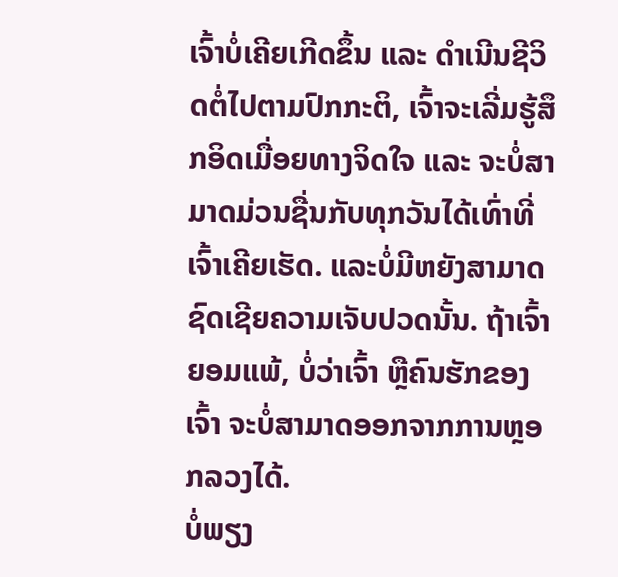ເຈົ້າບໍ່ເຄີຍເກີດຂຶ້ນ ແລະ ດຳເນີນຊີວິດຕໍ່ໄປຕາມປົກກະຕິ, ເຈົ້າຈະເລີ່ມຮູ້ສຶກອິດເມື່ອຍທາງຈິດໃຈ ແລະ ຈະບໍ່ສາມາດມ່ວນຊື່ນກັບທຸກວັນໄດ້ເທົ່າທີ່ເຈົ້າເຄີຍເຮັດ. ແລະບໍ່ມີຫຍັງສາມາດຊົດເຊີຍຄວາມເຈັບປວດນັ້ນ. ຖ້າເຈົ້າຍອມແພ້, ບໍ່ວ່າເຈົ້າ ຫຼືຄົນຮັກຂອງເຈົ້າ ຈະບໍ່ສາມາດອອກຈາກການຫຼອກລວງໄດ້.
ບໍ່ພຽງ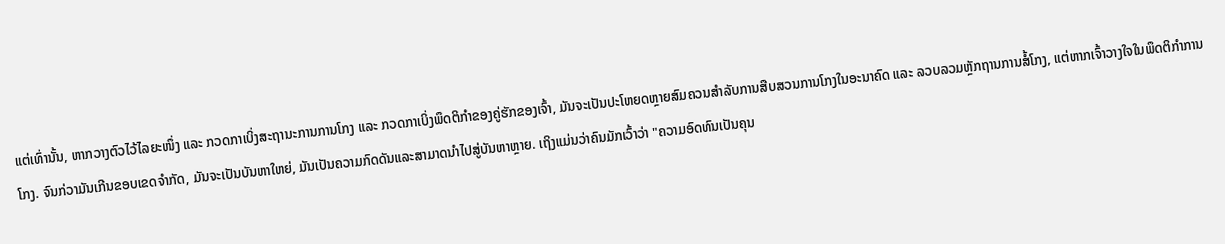ແຕ່ເທົ່ານັ້ນ, ຫາກວາງຕົວໄວ້ໄລຍະໜຶ່ງ ແລະ ກວດກາເບິ່ງສະຖານະການການໂກງ ແລະ ກວດກາເບິ່ງພຶດຕິກຳຂອງຄູ່ຮັກຂອງເຈົ້າ, ມັນຈະເປັນປະໂຫຍດຫຼາຍສົມຄວນສຳລັບການສືບສວນການໂກງໃນອະນາຄົດ ແລະ ລວບລວມຫຼັກຖານການສໍ້ໂກງ, ແຕ່ຫາກເຈົ້າວາງໃຈໃນພຶດຕິກຳການໂກງ. ຈົນກ່ວາມັນເກີນຂອບເຂດຈໍາກັດ, ມັນຈະເປັນບັນຫາໃຫຍ່, ມັນເປັນຄວາມກົດດັນແລະສາມາດນໍາໄປສູ່ບັນຫາຫຼາຍ. ເຖິງແມ່ນວ່າຄົນມັກເວົ້າວ່າ "ຄວາມອົດທົນເປັນຄຸນ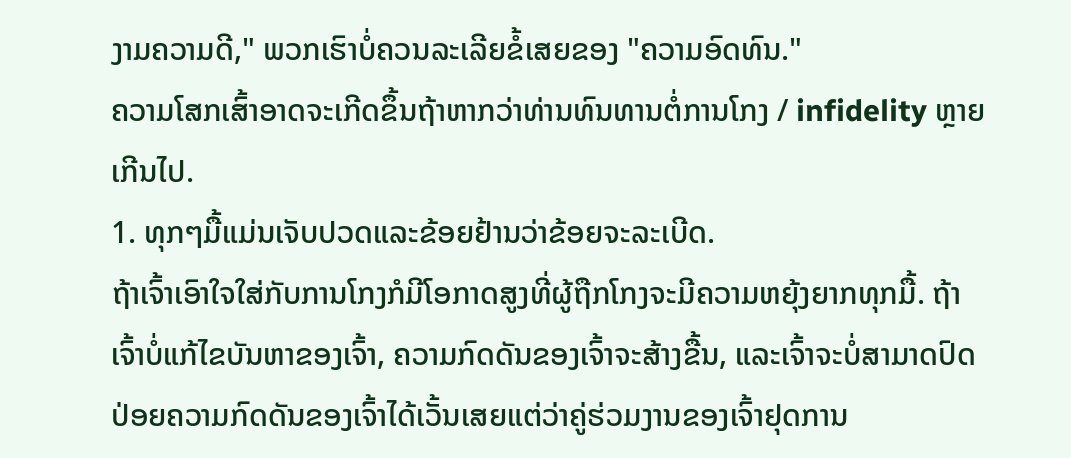ງາມຄວາມດີ," ພວກເຮົາບໍ່ຄວນລະເລີຍຂໍ້ເສຍຂອງ "ຄວາມອົດທົນ."
ຄວາມໂສກເສົ້າອາດຈະເກີດຂຶ້ນຖ້າຫາກວ່າທ່ານທົນທານຕໍ່ການໂກງ / infidelity ຫຼາຍເກີນໄປ.
1. ທຸກໆມື້ແມ່ນເຈັບປວດແລະຂ້ອຍຢ້ານວ່າຂ້ອຍຈະລະເບີດ.
ຖ້າເຈົ້າເອົາໃຈໃສ່ກັບການໂກງກໍມີໂອກາດສູງທີ່ຜູ້ຖືກໂກງຈະມີຄວາມຫຍຸ້ງຍາກທຸກມື້. ຖ້າເຈົ້າບໍ່ແກ້ໄຂບັນຫາຂອງເຈົ້າ, ຄວາມກົດດັນຂອງເຈົ້າຈະສ້າງຂື້ນ, ແລະເຈົ້າຈະບໍ່ສາມາດປົດປ່ອຍຄວາມກົດດັນຂອງເຈົ້າໄດ້ເວັ້ນເສຍແຕ່ວ່າຄູ່ຮ່ວມງານຂອງເຈົ້າຢຸດການ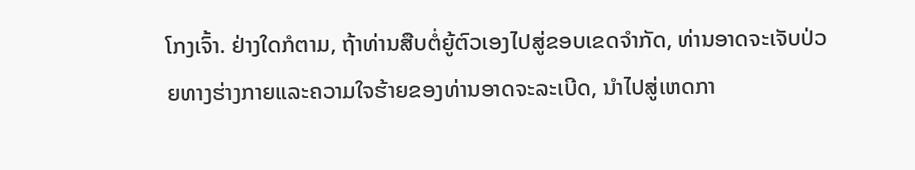ໂກງເຈົ້າ. ຢ່າງໃດກໍຕາມ, ຖ້າທ່ານສືບຕໍ່ຍູ້ຕົວເອງໄປສູ່ຂອບເຂດຈໍາກັດ, ທ່ານອາດຈະເຈັບປ່ວຍທາງຮ່າງກາຍແລະຄວາມໃຈຮ້າຍຂອງທ່ານອາດຈະລະເບີດ, ນໍາໄປສູ່ເຫດກາ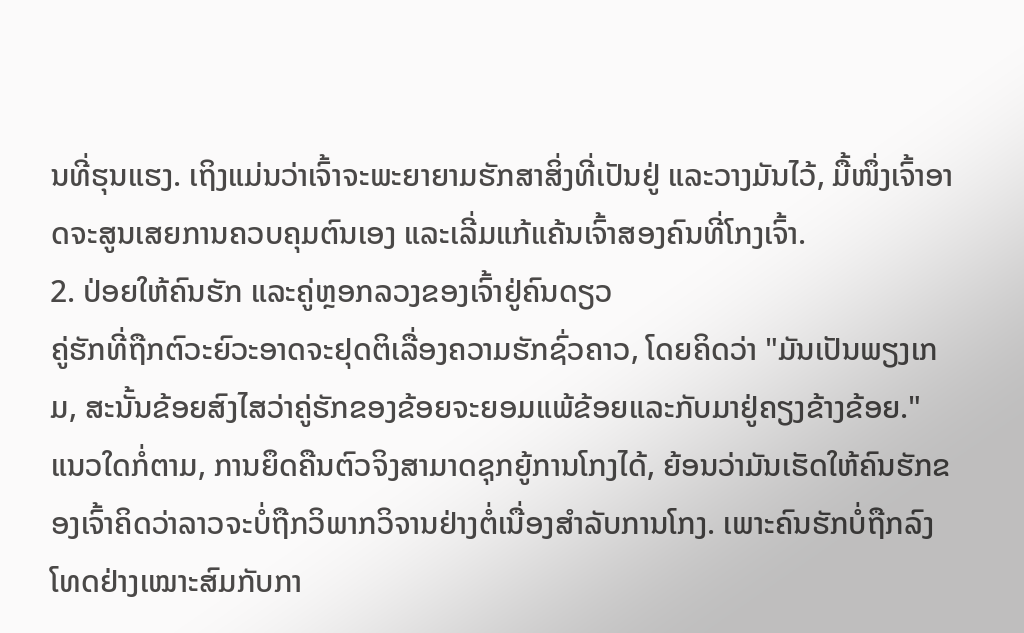ນທີ່ຮຸນແຮງ. ເຖິງແມ່ນວ່າເຈົ້າຈະພະຍາຍາມຮັກສາສິ່ງທີ່ເປັນຢູ່ ແລະວາງມັນໄວ້, ມື້ໜຶ່ງເຈົ້າອາດຈະສູນເສຍການຄວບຄຸມຕົນເອງ ແລະເລີ່ມແກ້ແຄ້ນເຈົ້າສອງຄົນທີ່ໂກງເຈົ້າ.
2. ປ່ອຍໃຫ້ຄົນຮັກ ແລະຄູ່ຫຼອກລວງຂອງເຈົ້າຢູ່ຄົນດຽວ
ຄູ່ຮັກທີ່ຖືກຕົວະຍົວະອາດຈະຢຸດຕິເລື່ອງຄວາມຮັກຊົ່ວຄາວ, ໂດຍຄິດວ່າ "ມັນເປັນພຽງເກມ, ສະນັ້ນຂ້ອຍສົງໄສວ່າຄູ່ຮັກຂອງຂ້ອຍຈະຍອມແພ້ຂ້ອຍແລະກັບມາຢູ່ຄຽງຂ້າງຂ້ອຍ." ແນວໃດກໍ່ຕາມ, ການຍຶດຄືນຕົວຈິງສາມາດຊຸກຍູ້ການໂກງໄດ້, ຍ້ອນວ່າມັນເຮັດໃຫ້ຄົນຮັກຂອງເຈົ້າຄິດວ່າລາວຈະບໍ່ຖືກວິພາກວິຈານຢ່າງຕໍ່ເນື່ອງສໍາລັບການໂກງ. ເພາະຄົນຮັກບໍ່ຖືກລົງໂທດຢ່າງເໝາະສົມກັບກາ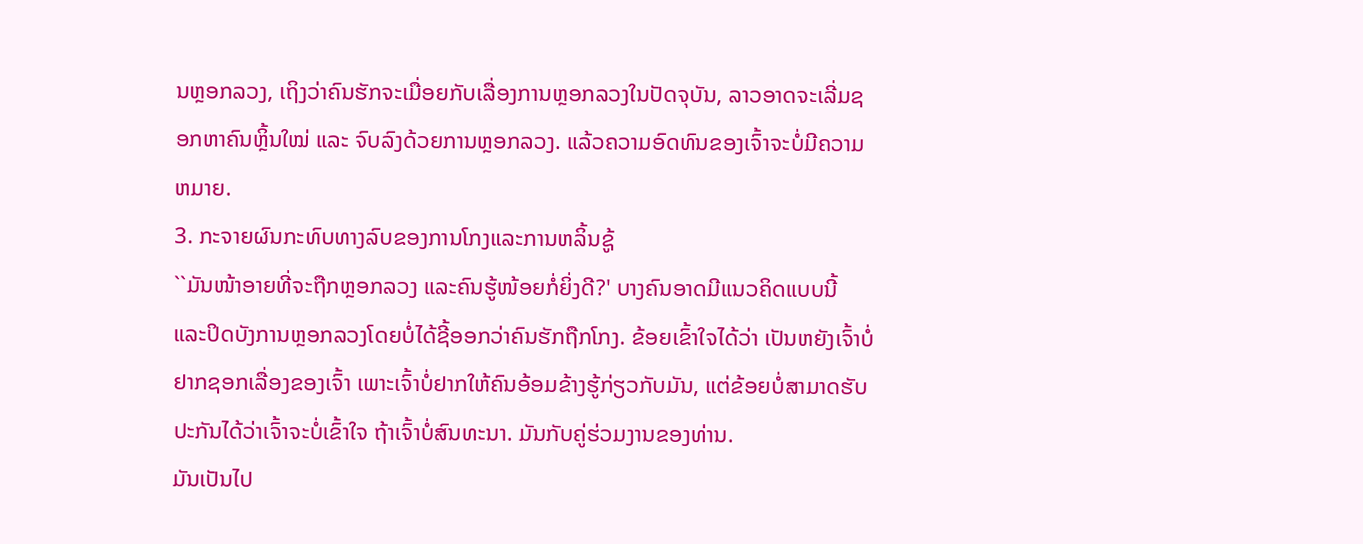ນຫຼອກລວງ, ເຖິງວ່າຄົນຮັກຈະເມື່ອຍກັບເລື່ອງການຫຼອກລວງໃນປັດຈຸບັນ, ລາວອາດຈະເລີ່ມຊອກຫາຄົນຫຼິ້ນໃໝ່ ແລະ ຈົບລົງດ້ວຍການຫຼອກລວງ. ແລ້ວຄວາມອົດທົນຂອງເຈົ້າຈະບໍ່ມີຄວາມຫມາຍ.
3. ກະຈາຍຜົນກະທົບທາງລົບຂອງການໂກງແລະການຫລິ້ນຊູ້
``ມັນໜ້າອາຍທີ່ຈະຖືກຫຼອກລວງ ແລະຄົນຮູ້ໜ້ອຍກໍ່ຍິ່ງດີ?' ບາງຄົນອາດມີແນວຄິດແບບນີ້ ແລະປິດບັງການຫຼອກລວງໂດຍບໍ່ໄດ້ຊີ້ອອກວ່າຄົນຮັກຖືກໂກງ. ຂ້ອຍເຂົ້າໃຈໄດ້ວ່າ ເປັນຫຍັງເຈົ້າບໍ່ຢາກຊອກເລື່ອງຂອງເຈົ້າ ເພາະເຈົ້າບໍ່ຢາກໃຫ້ຄົນອ້ອມຂ້າງຮູ້ກ່ຽວກັບມັນ, ແຕ່ຂ້ອຍບໍ່ສາມາດຮັບປະກັນໄດ້ວ່າເຈົ້າຈະບໍ່ເຂົ້າໃຈ ຖ້າເຈົ້າບໍ່ສົນທະນາ. ມັນກັບຄູ່ຮ່ວມງານຂອງທ່ານ.
ມັນເປັນໄປ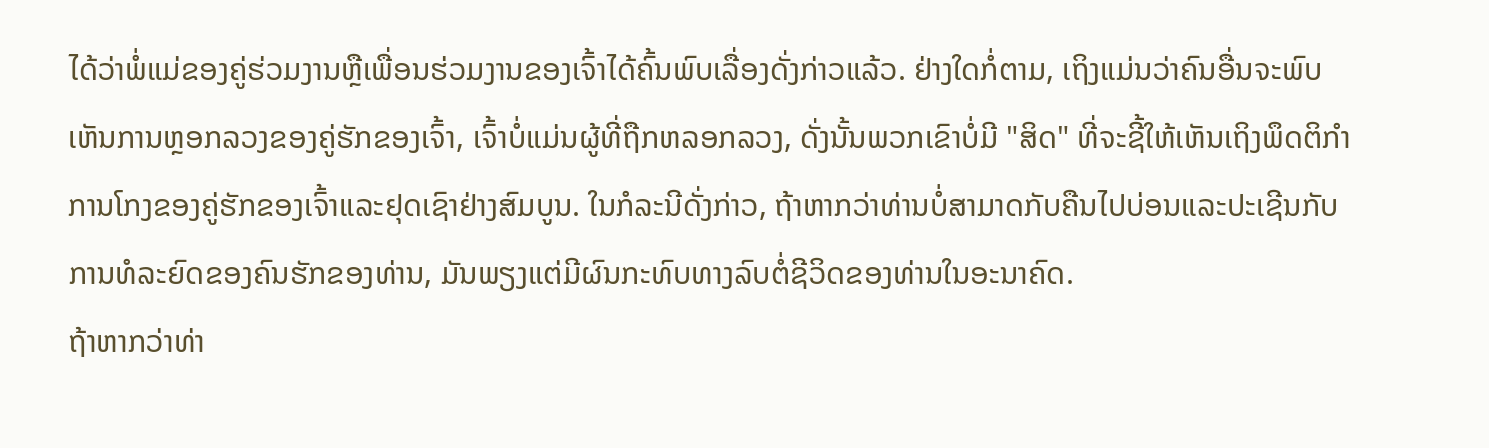ໄດ້ວ່າພໍ່ແມ່ຂອງຄູ່ຮ່ວມງານຫຼືເພື່ອນຮ່ວມງານຂອງເຈົ້າໄດ້ຄົ້ນພົບເລື່ອງດັ່ງກ່າວແລ້ວ. ຢ່າງໃດກໍ່ຕາມ, ເຖິງແມ່ນວ່າຄົນອື່ນຈະພົບເຫັນການຫຼອກລວງຂອງຄູ່ຮັກຂອງເຈົ້າ, ເຈົ້າບໍ່ແມ່ນຜູ້ທີ່ຖືກຫລອກລວງ, ດັ່ງນັ້ນພວກເຂົາບໍ່ມີ "ສິດ" ທີ່ຈະຊີ້ໃຫ້ເຫັນເຖິງພຶດຕິກໍາການໂກງຂອງຄູ່ຮັກຂອງເຈົ້າແລະຢຸດເຊົາຢ່າງສົມບູນ. ໃນກໍລະນີດັ່ງກ່າວ, ຖ້າຫາກວ່າທ່ານບໍ່ສາມາດກັບຄືນໄປບ່ອນແລະປະເຊີນກັບການທໍລະຍົດຂອງຄົນຮັກຂອງທ່ານ, ມັນພຽງແຕ່ມີຜົນກະທົບທາງລົບຕໍ່ຊີວິດຂອງທ່ານໃນອະນາຄົດ.
ຖ້າຫາກວ່າທ່າ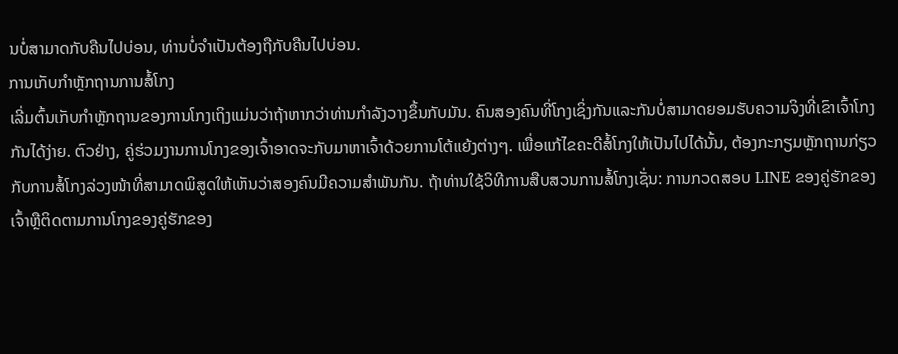ນບໍ່ສາມາດກັບຄືນໄປບ່ອນ, ທ່ານບໍ່ຈໍາເປັນຕ້ອງຖືກັບຄືນໄປບ່ອນ.
ການເກັບກໍາຫຼັກຖານການສໍ້ໂກງ
ເລີ່ມຕົ້ນເກັບກໍາຫຼັກຖານຂອງການໂກງເຖິງແມ່ນວ່າຖ້າຫາກວ່າທ່ານກໍາລັງວາງຂຶ້ນກັບມັນ. ຄົນສອງຄົນທີ່ໂກງເຊິ່ງກັນແລະກັນບໍ່ສາມາດຍອມຮັບຄວາມຈິງທີ່ເຂົາເຈົ້າໂກງກັນໄດ້ງ່າຍ. ຕົວຢ່າງ, ຄູ່ຮ່ວມງານການໂກງຂອງເຈົ້າອາດຈະກັບມາຫາເຈົ້າດ້ວຍການໂຕ້ແຍ້ງຕ່າງໆ. ເພື່ອແກ້ໄຂຄະດີສໍ້ໂກງໃຫ້ເປັນໄປໄດ້ນັ້ນ, ຕ້ອງກະກຽມຫຼັກຖານກ່ຽວກັບການສໍ້ໂກງລ່ວງໜ້າທີ່ສາມາດພິສູດໃຫ້ເຫັນວ່າສອງຄົນມີຄວາມສຳພັນກັນ. ຖ້າທ່ານໃຊ້ວິທີການສືບສວນການສໍ້ໂກງເຊັ່ນ: ການກວດສອບ LINE ຂອງຄູ່ຮັກຂອງເຈົ້າຫຼືຕິດຕາມການໂກງຂອງຄູ່ຮັກຂອງ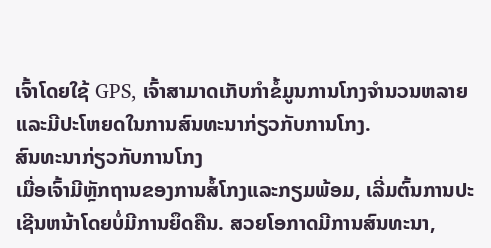ເຈົ້າໂດຍໃຊ້ GPS, ເຈົ້າສາມາດເກັບກໍາຂໍ້ມູນການໂກງຈໍານວນຫລາຍແລະມີປະໂຫຍດໃນການສົນທະນາກ່ຽວກັບການໂກງ.
ສົນທະນາກ່ຽວກັບການໂກງ
ເມື່ອເຈົ້າມີຫຼັກຖານຂອງການສໍ້ໂກງແລະກຽມພ້ອມ, ເລີ່ມຕົ້ນການປະເຊີນຫນ້າໂດຍບໍ່ມີການຍຶດຄືນ. ສວຍໂອກາດມີການສົນທະນາ,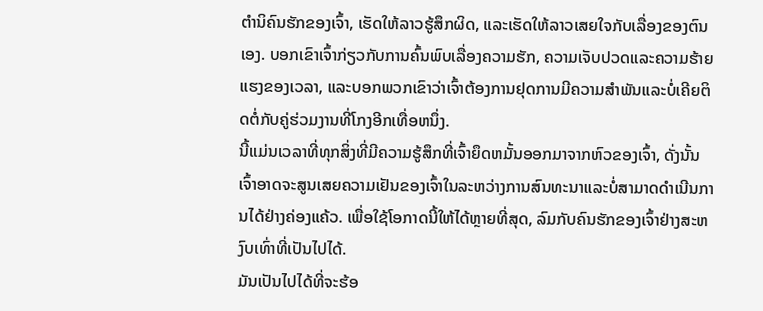ຕໍານິຄົນຮັກຂອງເຈົ້າ, ເຮັດໃຫ້ລາວຮູ້ສຶກຜິດ, ແລະເຮັດໃຫ້ລາວເສຍໃຈກັບເລື່ອງຂອງຕົນເອງ. ບອກເຂົາເຈົ້າກ່ຽວກັບການຄົ້ນພົບເລື່ອງຄວາມຮັກ, ຄວາມເຈັບປວດແລະຄວາມຮ້າຍແຮງຂອງເວລາ, ແລະບອກພວກເຂົາວ່າເຈົ້າຕ້ອງການຢຸດການມີຄວາມສໍາພັນແລະບໍ່ເຄີຍຕິດຕໍ່ກັບຄູ່ຮ່ວມງານທີ່ໂກງອີກເທື່ອຫນຶ່ງ.
ນີ້ແມ່ນເວລາທີ່ທຸກສິ່ງທີ່ມີຄວາມຮູ້ສຶກທີ່ເຈົ້າຍຶດຫມັ້ນອອກມາຈາກຫົວຂອງເຈົ້າ, ດັ່ງນັ້ນເຈົ້າອາດຈະສູນເສຍຄວາມເຢັນຂອງເຈົ້າໃນລະຫວ່າງການສົນທະນາແລະບໍ່ສາມາດດໍາເນີນການໄດ້ຢ່າງຄ່ອງແຄ້ວ. ເພື່ອໃຊ້ໂອກາດນີ້ໃຫ້ໄດ້ຫຼາຍທີ່ສຸດ, ລົມກັບຄົນຮັກຂອງເຈົ້າຢ່າງສະຫງົບເທົ່າທີ່ເປັນໄປໄດ້.
ມັນເປັນໄປໄດ້ທີ່ຈະຮ້ອ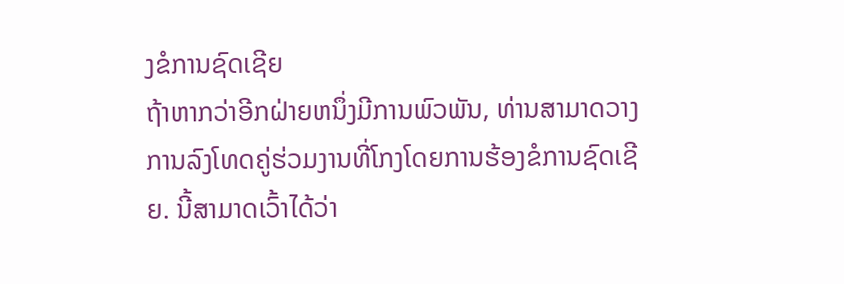ງຂໍການຊົດເຊີຍ
ຖ້າຫາກວ່າອີກຝ່າຍຫນຶ່ງມີການພົວພັນ, ທ່ານສາມາດວາງການລົງໂທດຄູ່ຮ່ວມງານທີ່ໂກງໂດຍການຮ້ອງຂໍການຊົດເຊີຍ. ນີ້ສາມາດເວົ້າໄດ້ວ່າ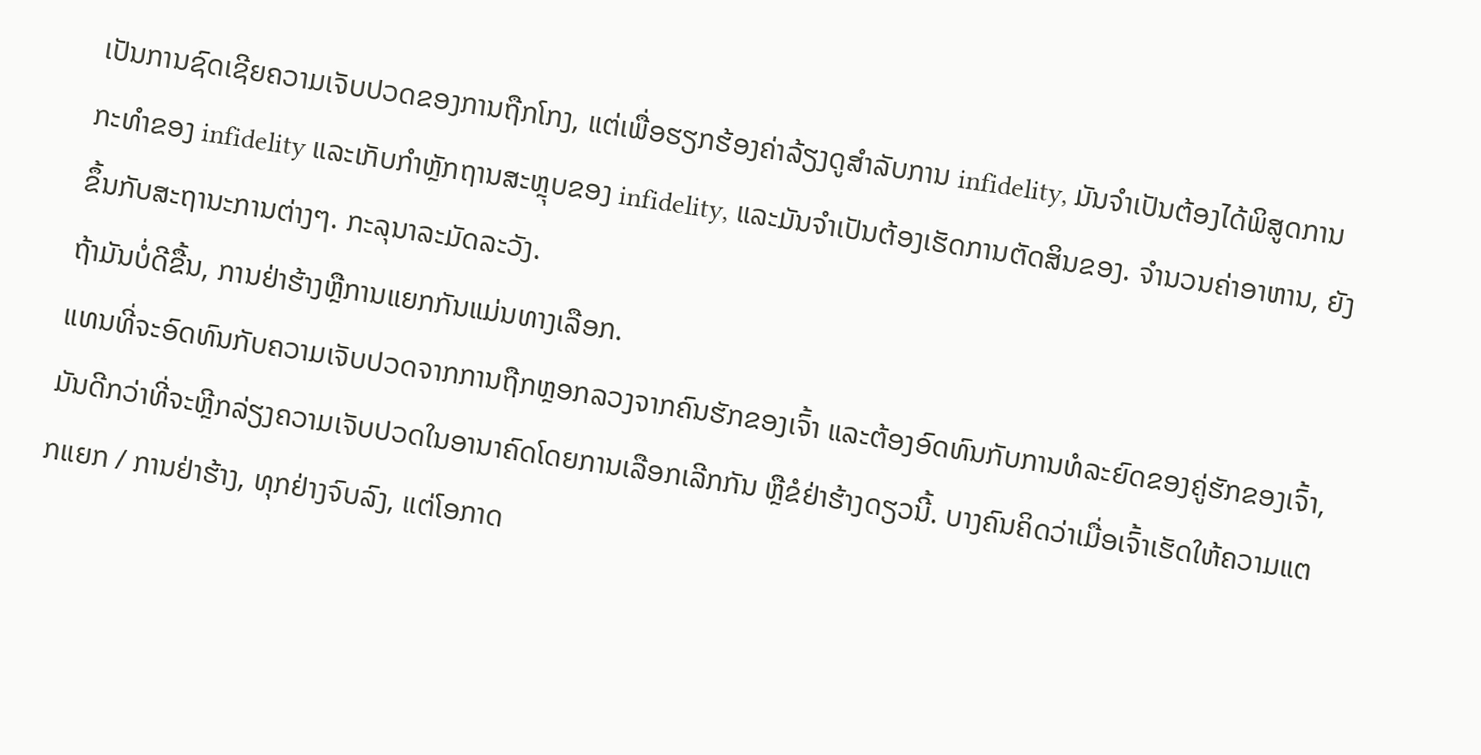ເປັນການຊົດເຊີຍຄວາມເຈັບປວດຂອງການຖືກໂກງ, ແຕ່ເພື່ອຮຽກຮ້ອງຄ່າລ້ຽງດູສໍາລັບການ infidelity, ມັນຈໍາເປັນຕ້ອງໄດ້ພິສູດການກະທໍາຂອງ infidelity ແລະເກັບກໍາຫຼັກຖານສະຫຼຸບຂອງ infidelity, ແລະມັນຈໍາເປັນຕ້ອງເຮັດການຕັດສິນຂອງ. ຈໍານວນຄ່າອາຫານ, ຍັງຂຶ້ນກັບສະຖານະການຕ່າງໆ. ກະລຸນາລະມັດລະວັງ.
ຖ້າມັນບໍ່ດີຂື້ນ, ການຢ່າຮ້າງຫຼືການແຍກກັນແມ່ນທາງເລືອກ.
ແທນທີ່ຈະອົດທົນກັບຄວາມເຈັບປວດຈາກການຖືກຫຼອກລວງຈາກຄົນຮັກຂອງເຈົ້າ ແລະຕ້ອງອົດທົນກັບການທໍລະຍົດຂອງຄູ່ຮັກຂອງເຈົ້າ, ມັນດີກວ່າທີ່ຈະຫຼີກລ່ຽງຄວາມເຈັບປວດໃນອານາຄົດໂດຍການເລືອກເລີກກັນ ຫຼືຂໍຢ່າຮ້າງດຽວນີ້. ບາງຄົນຄິດວ່າເມື່ອເຈົ້າເຮັດໃຫ້ຄວາມແຕກແຍກ / ການຢ່າຮ້າງ, ທຸກຢ່າງຈົບລົງ, ແຕ່ໂອກາດ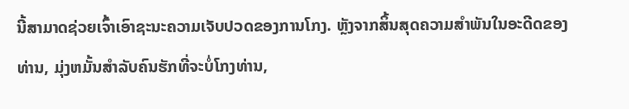ນີ້ສາມາດຊ່ວຍເຈົ້າເອົາຊະນະຄວາມເຈັບປວດຂອງການໂກງ. ຫຼັງຈາກສິ້ນສຸດຄວາມສໍາພັນໃນອະດີດຂອງທ່ານ, ມຸ່ງຫມັ້ນສໍາລັບຄົນຮັກທີ່ຈະບໍ່ໂກງທ່ານ,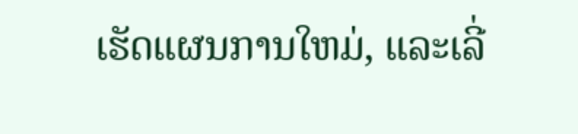ເຮັດແຜນການໃຫມ່, ແລະເລີ່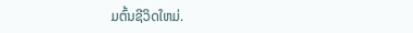ມຕົ້ນຊີວິດໃຫມ່.